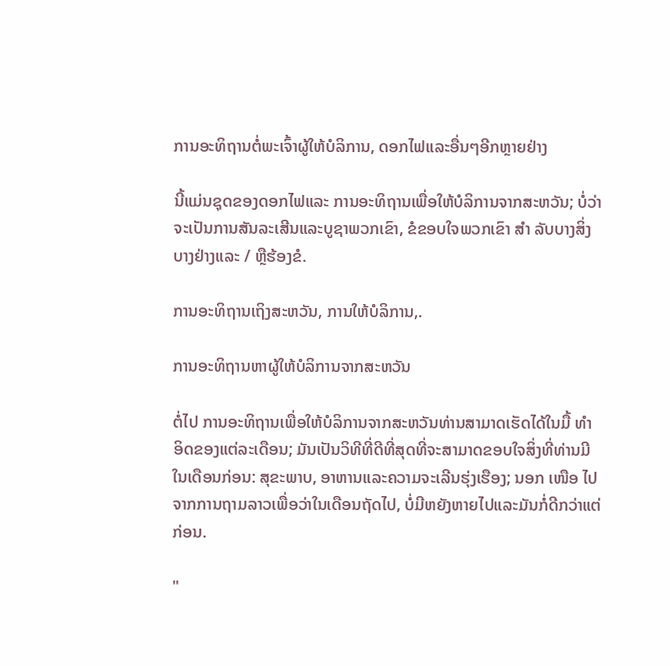ການອະທິຖານຕໍ່ພະເຈົ້າຜູ້ໃຫ້ບໍລິການ, ດອກໄຟແລະອື່ນໆອີກຫຼາຍຢ່າງ

ນີ້ແມ່ນຊຸດຂອງດອກໄຟແລະ ການອະທິຖານເພື່ອໃຫ້ບໍລິການຈາກສະຫວັນ; ບໍ່ວ່າຈະເປັນການສັນລະເສີນແລະບູຊາພວກເຂົາ, ຂໍຂອບໃຈພວກເຂົາ ສຳ ລັບບາງສິ່ງບາງຢ່າງແລະ / ຫຼືຮ້ອງຂໍ.

ການອະທິຖານເຖິງສະຫວັນ, ການໃຫ້ບໍລິການ,.

ການອະທິຖານຫາຜູ້ໃຫ້ບໍລິການຈາກສະຫວັນ

ຕໍ່ໄປ ການອະທິຖານເພື່ອໃຫ້ບໍລິການຈາກສະຫວັນທ່ານສາມາດເຮັດໄດ້ໃນມື້ ທຳ ອິດຂອງແຕ່ລະເດືອນ; ມັນເປັນວິທີທີ່ດີທີ່ສຸດທີ່ຈະສາມາດຂອບໃຈສິ່ງທີ່ທ່ານມີໃນເດືອນກ່ອນ: ສຸຂະພາບ, ອາຫານແລະຄວາມຈະເລີນຮຸ່ງເຮືອງ; ນອກ ເໜືອ ໄປຈາກການຖາມລາວເພື່ອວ່າໃນເດືອນຖັດໄປ, ບໍ່ມີຫຍັງຫາຍໄປແລະມັນກໍ່ດີກວ່າແຕ່ກ່ອນ.

"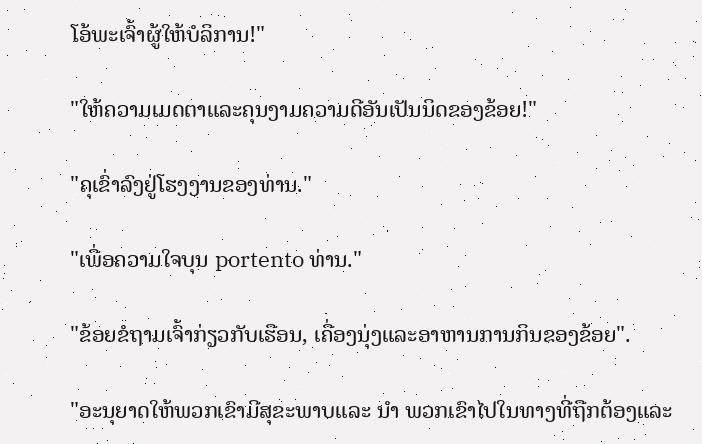ໂອ້ພະເຈົ້າຜູ້ໃຫ້ບໍລິການ!"

"ໃຫ້ຄວາມເມດຕາແລະຄຸນງາມຄວາມດີອັນເປັນນິດຂອງຂ້ອຍ!"

"ຄຸເຂົ່າລົງຢູ່ໂຮງງານຂອງທ່ານ."

"ເພື່ອຄວາມໃຈບຸນ portento ທ່ານ."

"ຂ້ອຍຂໍຖາມເຈົ້າກ່ຽວກັບເຮືອນ, ເຄື່ອງນຸ່ງແລະອາຫານການກິນຂອງຂ້ອຍ".

"ອະນຸຍາດໃຫ້ພວກເຂົາມີສຸຂະພາບແລະ ນຳ ພວກເຂົາໄປໃນທາງທີ່ຖືກຕ້ອງແລະ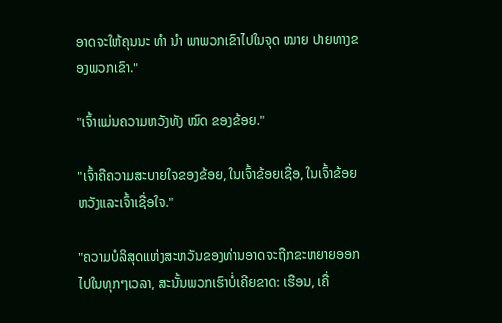ອາດຈະໃຫ້ຄຸນນະ ທຳ ນຳ ພາພວກເຂົາໄປໃນຈຸດ ໝາຍ ປາຍທາງຂອງພວກເຂົາ."

"ເຈົ້າແມ່ນຄວາມຫວັງທັງ ໝົດ ຂອງຂ້ອຍ."

"ເຈົ້າຄືຄວາມສະບາຍໃຈຂອງຂ້ອຍ, ໃນເຈົ້າຂ້ອຍເຊື່ອ, ໃນເຈົ້າຂ້ອຍຫວັງແລະເຈົ້າເຊື່ອໃຈ."

"ຄວາມບໍລິສຸດແຫ່ງສະຫວັນຂອງທ່ານອາດຈະຖືກຂະຫຍາຍອອກໄປໃນທຸກໆເວລາ, ສະນັ້ນພວກເຮົາບໍ່ເຄີຍຂາດ: ເຮືອນ, ເຄື່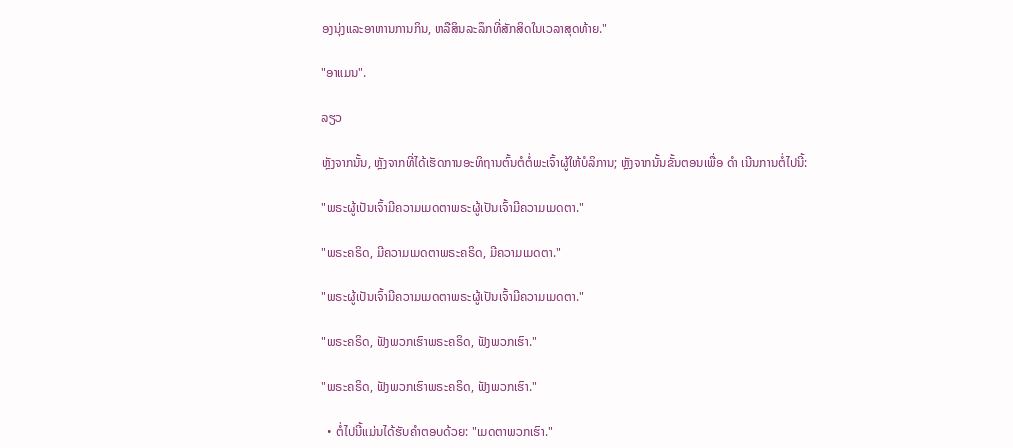ອງນຸ່ງແລະອາຫານການກິນ, ຫລືສິນລະລຶກທີ່ສັກສິດໃນເວລາສຸດທ້າຍ."

"ອາແມນ".

ລຽວ

ຫຼັງຈາກນັ້ນ, ຫຼັງຈາກທີ່ໄດ້ເຮັດການອະທິຖານຕົ້ນຕໍຕໍ່ພະເຈົ້າຜູ້ໃຫ້ບໍລິການ; ຫຼັງຈາກນັ້ນຂັ້ນຕອນເພື່ອ ດຳ ເນີນການຕໍ່ໄປນີ້:

"ພຣະຜູ້ເປັນເຈົ້າມີຄວາມເມດຕາພຣະຜູ້ເປັນເຈົ້າມີຄວາມເມດຕາ."

"ພຣະຄຣິດ, ມີຄວາມເມດຕາພຣະຄຣິດ, ມີຄວາມເມດຕາ."

"ພຣະຜູ້ເປັນເຈົ້າມີຄວາມເມດຕາພຣະຜູ້ເປັນເຈົ້າມີຄວາມເມດຕາ."

"ພຣະຄຣິດ, ຟັງພວກເຮົາພຣະຄຣິດ, ຟັງພວກເຮົາ."

"ພຣະຄຣິດ, ຟັງພວກເຮົາພຣະຄຣິດ, ຟັງພວກເຮົາ."

  • ຕໍ່ໄປນີ້ແມ່ນໄດ້ຮັບຄໍາຕອບດ້ວຍ: "ເມດຕາພວກເຮົາ."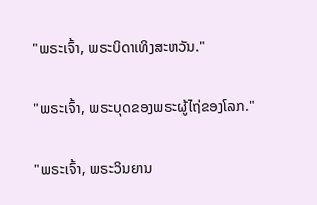"ພຣະເຈົ້າ, ພຣະບິດາເທິງສະຫວັນ."

"ພຣະເຈົ້າ, ພຣະບຸດຂອງພຣະຜູ້ໄຖ່ຂອງໂລກ."

"ພຣະເຈົ້າ, ພຣະວິນຍານ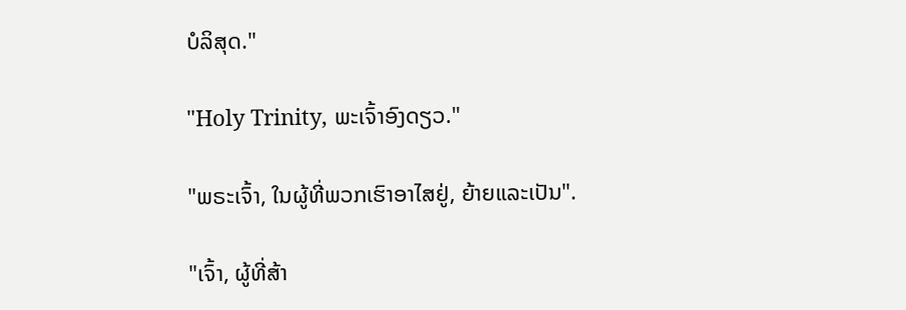ບໍລິສຸດ."

"Holy Trinity, ພະເຈົ້າອົງດຽວ."

"ພຣະເຈົ້າ, ໃນຜູ້ທີ່ພວກເຮົາອາໄສຢູ່, ຍ້າຍແລະເປັນ".

"ເຈົ້າ, ຜູ້ທີ່ສ້າ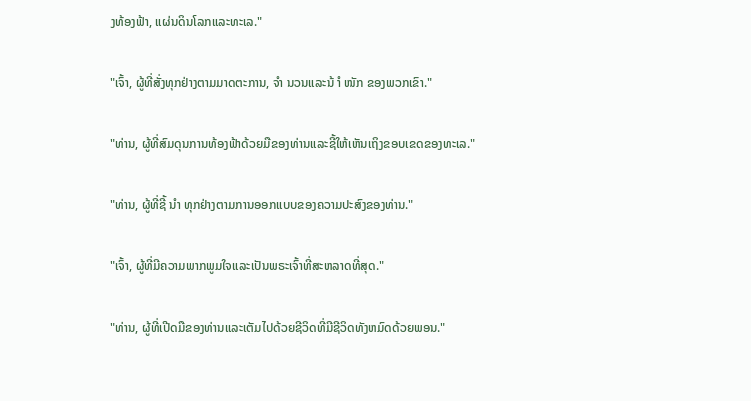ງທ້ອງຟ້າ, ແຜ່ນດິນໂລກແລະທະເລ."

"ເຈົ້າ, ຜູ້ທີ່ສັ່ງທຸກຢ່າງຕາມມາດຕະການ, ຈຳ ນວນແລະນ້ ຳ ໜັກ ຂອງພວກເຂົາ."

"ທ່ານ, ຜູ້ທີ່ສົມດຸນການທ້ອງຟ້າດ້ວຍມືຂອງທ່ານແລະຊີ້ໃຫ້ເຫັນເຖິງຂອບເຂດຂອງທະເລ."

"ທ່ານ, ຜູ້ທີ່ຊີ້ ນຳ ທຸກຢ່າງຕາມການອອກແບບຂອງຄວາມປະສົງຂອງທ່ານ."

"ເຈົ້າ, ຜູ້ທີ່ມີຄວາມພາກພູມໃຈແລະເປັນພຣະເຈົ້າທີ່ສະຫລາດທີ່ສຸດ."

"ທ່ານ, ຜູ້ທີ່ເປີດມືຂອງທ່ານແລະເຕັມໄປດ້ວຍຊີວິດທີ່ມີຊີວິດທັງຫມົດດ້ວຍພອນ."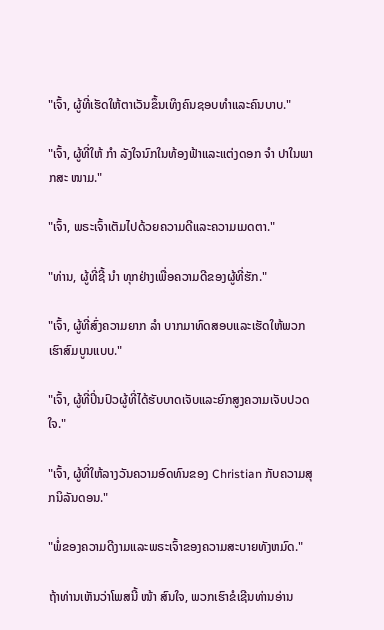"ເຈົ້າ, ຜູ້ທີ່ເຮັດໃຫ້ຕາເວັນຂຶ້ນເທິງຄົນຊອບທໍາແລະຄົນບາບ."

"ເຈົ້າ, ຜູ້ທີ່ໃຫ້ ກຳ ລັງໃຈນົກໃນທ້ອງຟ້າແລະແຕ່ງດອກ ຈຳ ປາໃນພາກສະ ໜາມ."

"ເຈົ້າ, ພຣະເຈົ້າເຕັມໄປດ້ວຍຄວາມດີແລະຄວາມເມດຕາ."

"ທ່ານ, ຜູ້ທີ່ຊີ້ ນຳ ທຸກຢ່າງເພື່ອຄວາມດີຂອງຜູ້ທີ່ຮັກ."

"ເຈົ້າ, ຜູ້ທີ່ສົ່ງຄວາມຍາກ ລຳ ບາກມາທົດສອບແລະເຮັດໃຫ້ພວກເຮົາສົມບູນແບບ."

"ເຈົ້າ, ຜູ້ທີ່ປິ່ນປົວຜູ້ທີ່ໄດ້ຮັບບາດເຈັບແລະຍົກສູງຄວາມເຈັບປວດໃຈ."

"ເຈົ້າ, ຜູ້ທີ່ໃຫ້ລາງວັນຄວາມອົດທົນຂອງ Christian ກັບຄວາມສຸກນິລັນດອນ."

"ພໍ່ຂອງຄວາມດີງາມແລະພຣະເຈົ້າຂອງຄວາມສະບາຍທັງຫມົດ."

ຖ້າທ່ານເຫັນວ່າໂພສນີ້ ໜ້າ ສົນໃຈ, ພວກເຮົາຂໍເຊີນທ່ານອ່ານ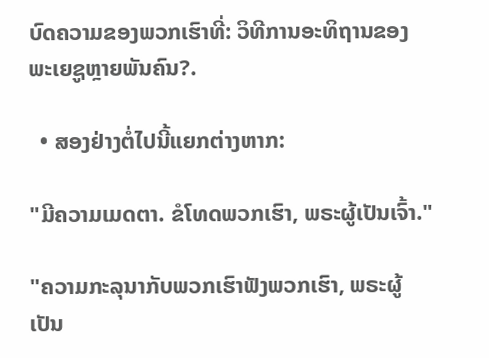ບົດຄວາມຂອງພວກເຮົາທີ່: ວິທີການອະທິຖານຂອງພະເຍຊູຫຼາຍພັນຄົນ?.

  • ສອງຢ່າງຕໍ່ໄປນີ້ແຍກຕ່າງຫາກ:

"ມີຄວາມເມດຕາ. ຂໍໂທດພວກເຮົາ, ພຣະຜູ້ເປັນເຈົ້າ."

"ຄວາມກະລຸນາກັບພວກເຮົາຟັງພວກເຮົາ, ພຣະຜູ້ເປັນ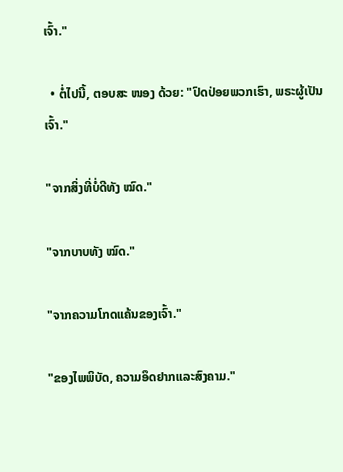ເຈົ້າ."

  • ຕໍ່ໄປນີ້, ຕອບສະ ໜອງ ດ້ວຍ: "ປົດປ່ອຍພວກເຮົາ, ພຣະຜູ້ເປັນເຈົ້າ."

"ຈາກສິ່ງທີ່ບໍ່ດີທັງ ໝົດ."

"ຈາກບາບທັງ ໝົດ."

"ຈາກຄວາມໂກດແຄ້ນຂອງເຈົ້າ."

"ຂອງໄພພິບັດ, ຄວາມອຶດຢາກແລະສົງຄາມ."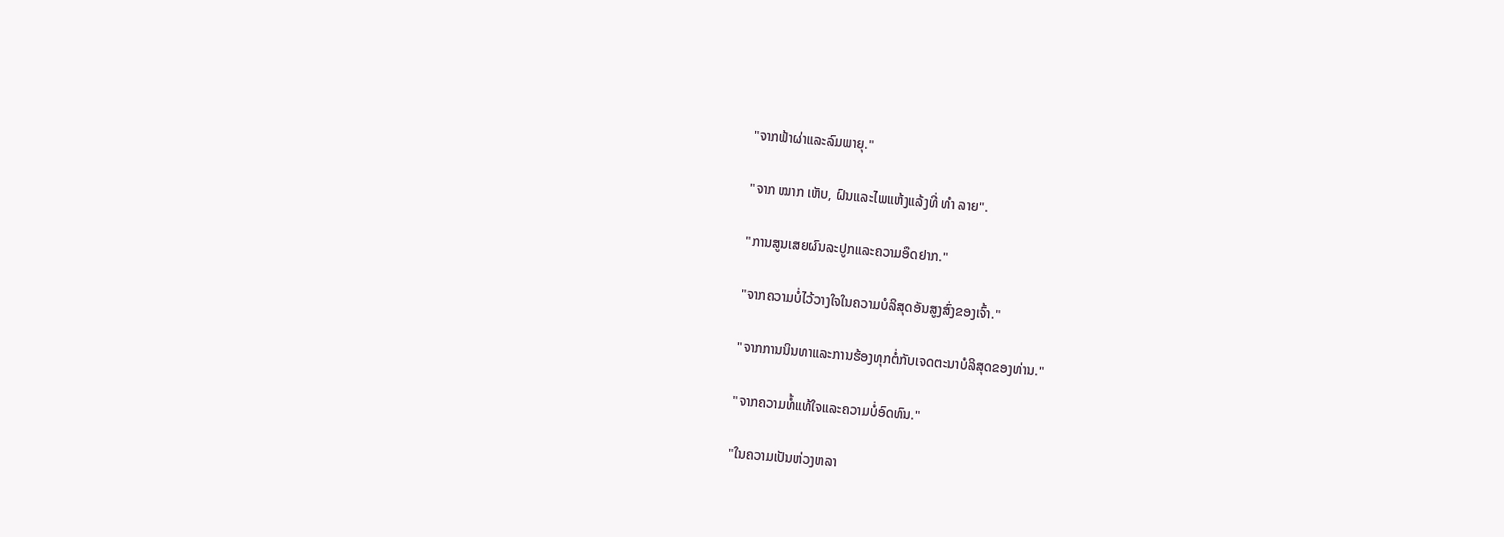"ຈາກຟ້າຜ່າແລະລົມພາຍຸ."

"ຈາກ ໝາກ ເຫັບ, ຝົນແລະໄພແຫ້ງແລ້ງທີ່ ທຳ ລາຍ".

"ການສູນເສຍຜົນລະປູກແລະຄວາມອຶດຢາກ."

"ຈາກຄວາມບໍ່ໄວ້ວາງໃຈໃນຄວາມບໍລິສຸດອັນສູງສົ່ງຂອງເຈົ້າ."

"ຈາກການນິນທາແລະການຮ້ອງທຸກຕໍ່ກັບເຈດຕະນາບໍລິສຸດຂອງທ່ານ."

"ຈາກຄວາມທໍ້ແທ້ໃຈແລະຄວາມບໍ່ອົດທົນ."

"ໃນຄວາມເປັນຫ່ວງຫລາ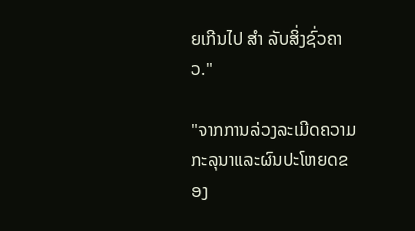ຍເກີນໄປ ສຳ ລັບສິ່ງຊົ່ວຄາວ."

"ຈາກການລ່ວງລະເມີດຄວາມກະລຸນາແລະຜົນປະໂຫຍດຂອງ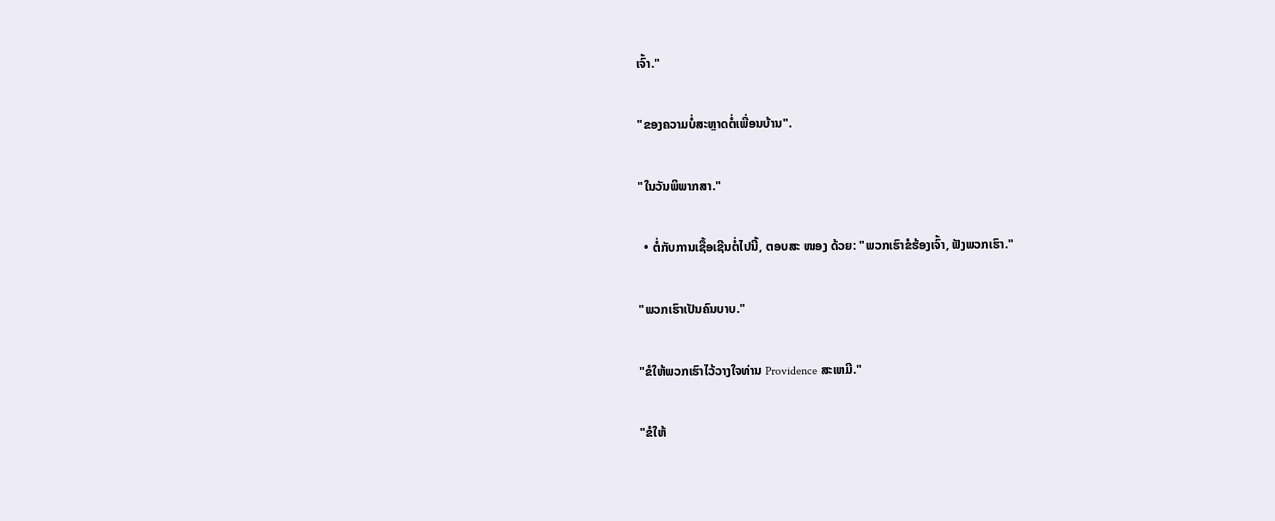ເຈົ້າ."

"ຂອງຄວາມບໍ່ສະຫຼາດຕໍ່ເພື່ອນບ້ານ".

"ໃນວັນພິພາກສາ."

  • ຕໍ່ກັບການເຊື້ອເຊີນຕໍ່ໄປນີ້, ຕອບສະ ໜອງ ດ້ວຍ: "ພວກເຮົາຂໍຮ້ອງເຈົ້າ, ຟັງພວກເຮົາ."

"ພວກເຮົາເປັນຄົນບາບ."

"ຂໍໃຫ້ພວກເຮົາໄວ້ວາງໃຈທ່ານ Providence ສະເຫມີ."

"ຂໍໃຫ້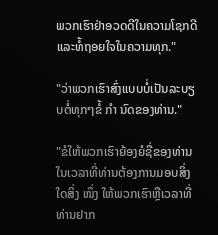ພວກເຮົາຢ່າອວດດີໃນຄວາມໂຊກດີແລະທໍ້ຖອຍໃຈໃນຄວາມທຸກ."

"ວ່າພວກເຮົາສົ່ງແບບບໍ່ເປັນລະບຽບຕໍ່ທຸກໆຂໍ້ ກຳ ນົດຂອງທ່ານ."

"ຂໍໃຫ້ພວກເຮົາຍ້ອງຍໍຊື່ຂອງທ່ານໃນເວລາທີ່ທ່ານຕ້ອງການມອບສິ່ງໃດສິ່ງ ໜຶ່ງ ໃຫ້ພວກເຮົາຫຼືເວລາທີ່ທ່ານຢາກ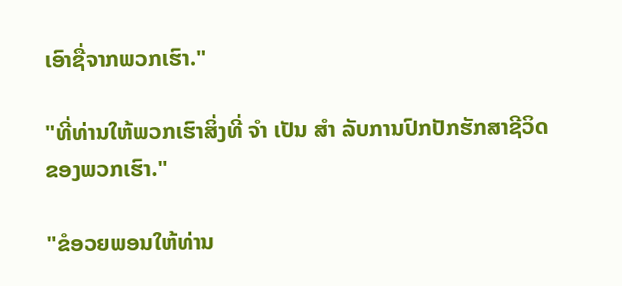ເອົາຊື່ຈາກພວກເຮົາ."

"ທີ່ທ່ານໃຫ້ພວກເຮົາສິ່ງທີ່ ຈຳ ເປັນ ສຳ ລັບການປົກປັກຮັກສາຊີວິດຂອງພວກເຮົາ."

"ຂໍອວຍພອນໃຫ້ທ່ານ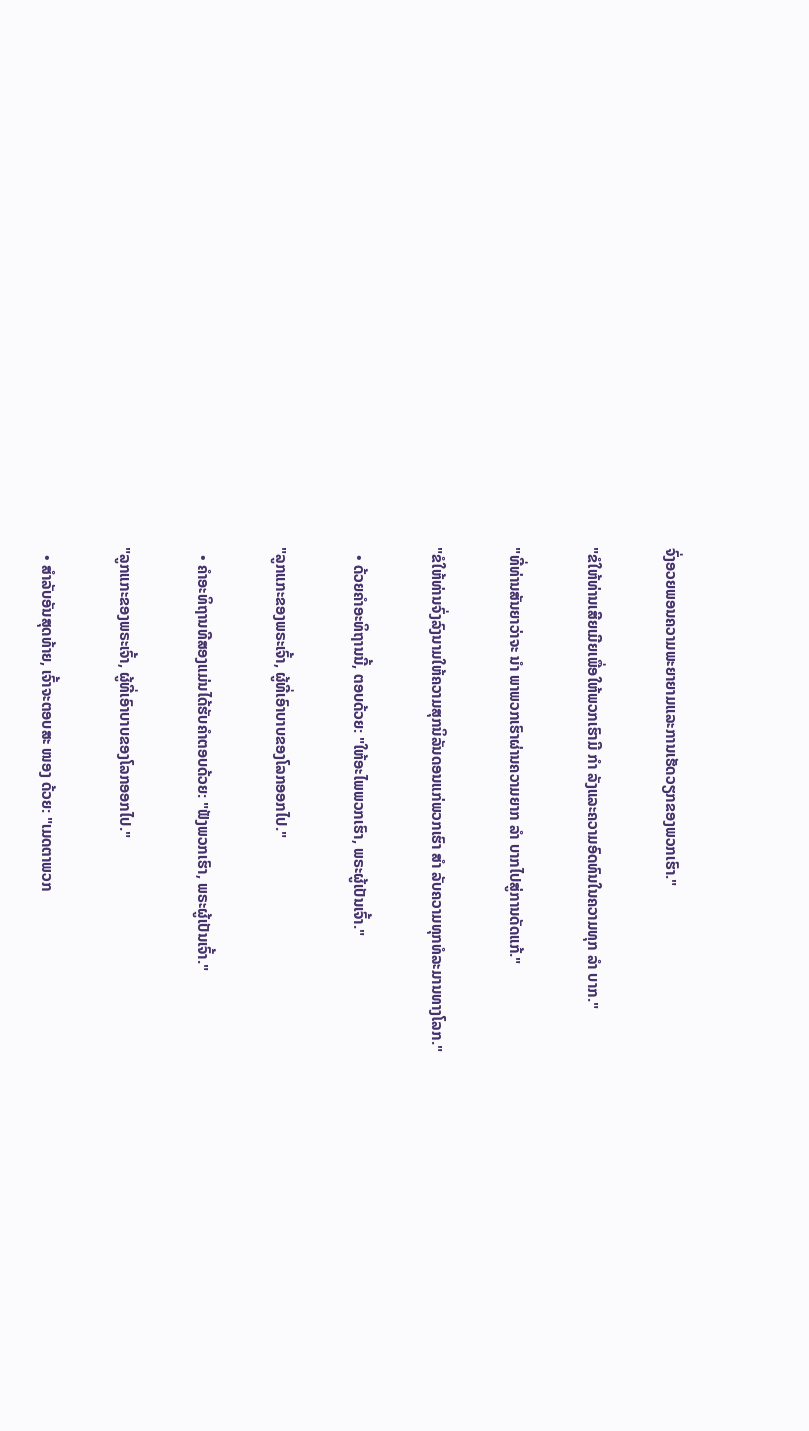ຈົ່ງອວຍພອນຄວາມພະຍາຍາມແລະການເຮັດວຽກຂອງພວກເຮົາ."

"ຂໍໃຫ້ທ່ານເສີຍເມີຍເພື່ອໃຫ້ພວກເຮົາມີ ກຳ ລັງແລະຄວາມອົດທົນໃນຄວາມທຸກ ລຳ ບາກ."

"ທີ່ທ່ານສັນຍາວ່າຈະ ນຳ ພາພວກເຮົາຜ່ານຄວາມຍາກ ລຳ ບາກໄປສູ່ການດັດແກ້."

"ຂໍໃຫ້ທ່ານຈົ່ງລົງນາມໃຫ້ຄວາມສຸກນິລັນດອນແກ່ພວກເຮົາ ສຳ ລັບຄວາມທຸກທໍລະມານທາງໂລກ."

  • ດ້ວຍຄໍາອະທິຖານນີ້, ຕອບດ້ວຍ: "ໃຫ້ອະໄພພວກເຮົາ, ພຣະຜູ້ເປັນເຈົ້າ."

"ລູກແກະຂອງພຣະເຈົ້າ, ຜູ້ທີ່ເອົາບາບຂອງໂລກອອກໄປ."

  • ຄໍາອະທິຖານທີສອງແມ່ນໄດ້ຮັບຄໍາຕອບດ້ວຍ: "ຟັງພວກເຮົາ, ພຣະຜູ້ເປັນເຈົ້າ."

"ລູກແກະຂອງພຣະເຈົ້າ, ຜູ້ທີ່ເອົາບາບຂອງໂລກອອກໄປ."

  • ສໍາລັບອັນສຸດທ້າຍ, ເຈົ້າຈະຕອບສະ ໜອງ ດ້ວຍ: "ເມດຕາພວກ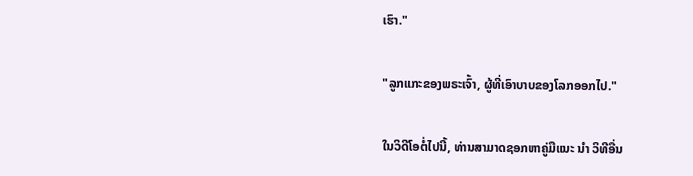ເຮົາ."

"ລູກແກະຂອງພຣະເຈົ້າ, ຜູ້ທີ່ເອົາບາບຂອງໂລກອອກໄປ."

ໃນວິດີໂອຕໍ່ໄປນີ້, ທ່ານສາມາດຊອກຫາຄູ່ມືແນະ ນຳ ວິທີອື່ນ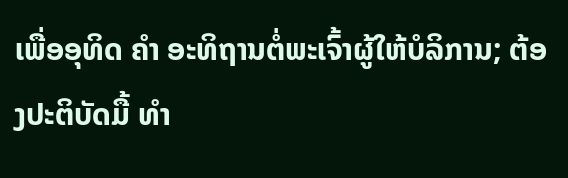ເພື່ອອຸທິດ ຄຳ ອະທິຖານຕໍ່ພະເຈົ້າຜູ້ໃຫ້ບໍລິການ; ຕ້ອງປະຕິບັດມື້ ທຳ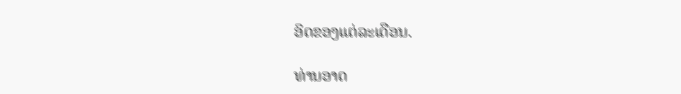ອິດຂອງແຕ່ລະເດືອນ.

ທ່ານອາດ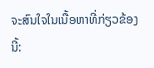ຈະສົນໃຈໃນເນື້ອຫາທີ່ກ່ຽວຂ້ອງນີ້: